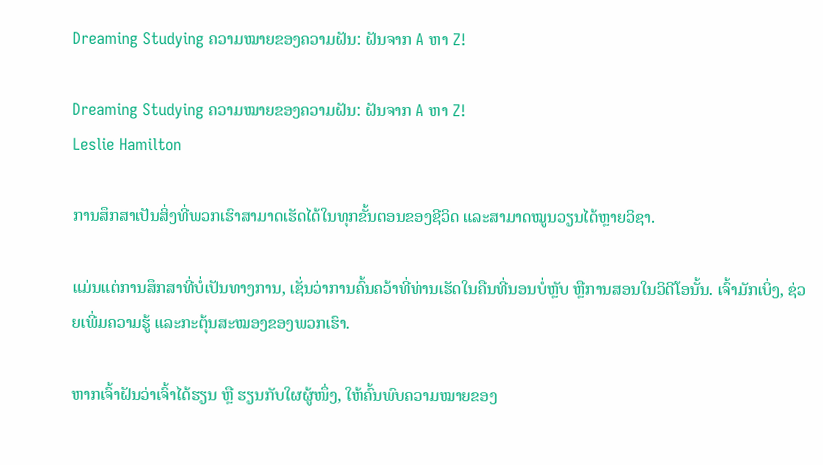Dreaming Studying ຄວາມໝາຍຂອງຄວາມຝັນ: ຝັນຈາກ A ຫາ Z!

Dreaming Studying ຄວາມໝາຍຂອງຄວາມຝັນ: ຝັນຈາກ A ຫາ Z!
Leslie Hamilton

ການສຶກສາເປັນສິ່ງທີ່ພວກເຮົາສາມາດເຮັດໄດ້ໃນທຸກຂັ້ນຕອນຂອງຊີວິດ ແລະສາມາດໝູນວຽນໄດ້ຫຼາຍວິຊາ.

ແມ່ນແຕ່ການສຶກສາທີ່ບໍ່ເປັນທາງການ, ເຊັ່ນວ່າການຄົ້ນຄວ້າທີ່ທ່ານເຮັດໃນຄືນທີ່ນອນບໍ່ຫຼັບ ຫຼືການສອນໃນວິດີໂອນັ້ນ. ເຈົ້າມັກເບິ່ງ, ຊ່ວຍເພີ່ມຄວາມຮູ້ ແລະກະຕຸ້ນສະໝອງຂອງພວກເຮົາ.

ຫາກເຈົ້າຝັນວ່າເຈົ້າໄດ້ຮຽນ ຫຼື ຮຽນກັບໃຜຜູ້ໜຶ່ງ, ໃຫ້ຄົ້ນພົບຄວາມໝາຍຂອງ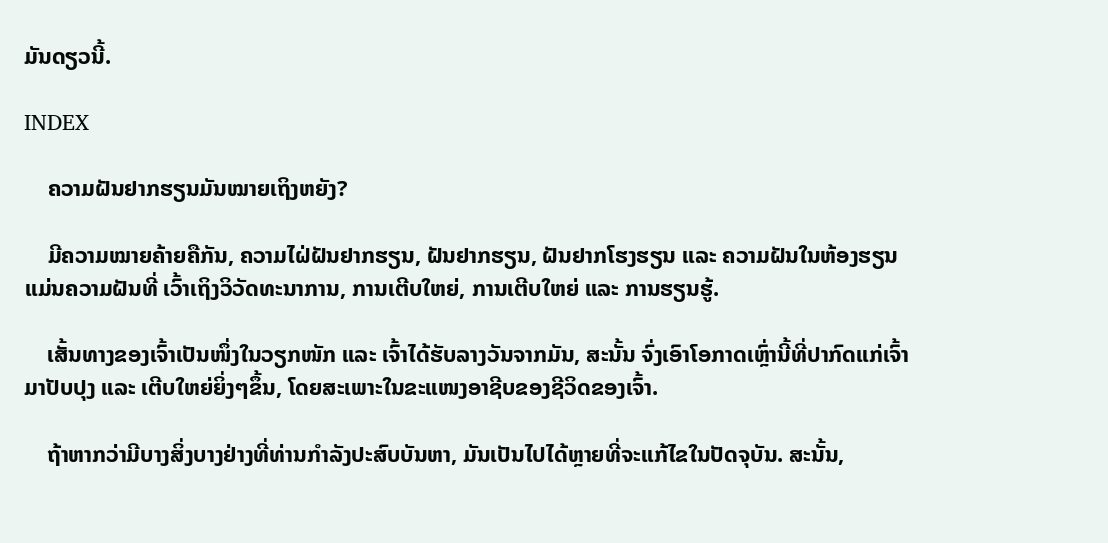ມັນດຽວນີ້.

INDEX

    ຄວາມຝັນຢາກຮຽນມັນໝາຍເຖິງຫຍັງ?

    ມີຄວາມໝາຍຄ້າຍຄືກັນ, ຄວາມໄຝ່ຝັນຢາກຮຽນ, ຝັນຢາກຮຽນ, ຝັນຢາກໂຮງຮຽນ ແລະ ຄວາມຝັນໃນຫ້ອງຮຽນແມ່ນຄວາມຝັນທີ່ ເວົ້າເຖິງວິວັດທະນາການ, ການເຕີບໃຫຍ່, ການເຕີບໃຫຍ່ ແລະ ການຮຽນຮູ້.

    ເສັ້ນທາງຂອງເຈົ້າເປັນໜຶ່ງໃນວຽກໜັກ ແລະ ເຈົ້າໄດ້ຮັບລາງວັນຈາກມັນ, ສະນັ້ນ ຈົ່ງເອົາໂອກາດເຫຼົ່ານີ້ທີ່ປາກົດແກ່ເຈົ້າມາປັບປຸງ ແລະ ເຕີບໃຫຍ່ຍິ່ງໆຂຶ້ນ, ໂດຍສະເພາະໃນຂະແໜງອາຊີບຂອງຊີວິດຂອງເຈົ້າ.

    ຖ້າຫາກວ່າມີບາງສິ່ງບາງຢ່າງທີ່ທ່ານກໍາລັງປະສົບບັນຫາ, ມັນເປັນໄປໄດ້ຫຼາຍທີ່ຈະແກ້ໄຂໃນປັດຈຸບັນ. ສະນັ້ນ,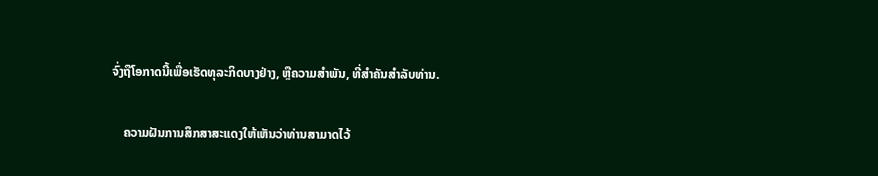ຈົ່ງຖືໂອກາດນີ້ເພື່ອເຮັດທຸລະກິດບາງຢ່າງ, ຫຼືຄວາມສໍາພັນ, ທີ່ສໍາຄັນສໍາລັບທ່ານ.

    ຄວາມຝັນການສຶກສາສະແດງໃຫ້ເຫັນວ່າທ່ານສາມາດໄວ້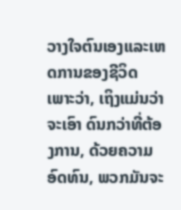ວາງໃຈຕົນເອງແລະເຫດການຂອງຊີວິດ ເພາະວ່າ, ເຖິງແມ່ນວ່າຈະເອົາ ດົນກວ່າທີ່ຕ້ອງການ, ດ້ວຍຄວາມອົດທົນ, ພວກມັນຈະ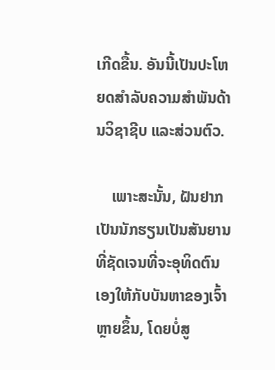ເກີດຂື້ນ. ອັນນີ້ເປັນປະໂຫຍດສຳລັບຄວາມສຳພັນດ້ານວິຊາຊີບ ແລະສ່ວນຕົວ.

    ເພາະສະນັ້ນ, ຝັນຢາກເປັນນັກຮຽນເປັນສັນຍານທີ່ຊັດເຈນທີ່ຈະອຸທິດຕົນເອງໃຫ້ກັບບັນຫາຂອງເຈົ້າຫຼາຍຂຶ້ນ, ໂດຍບໍ່ສູ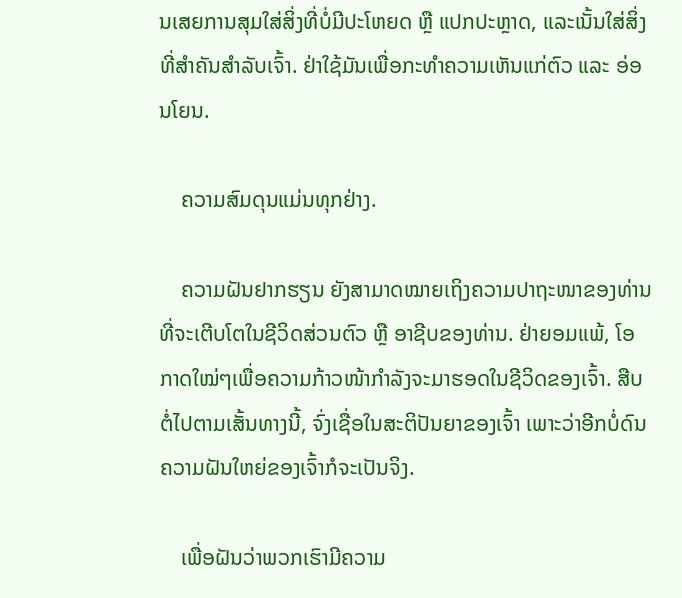ນເສຍການສຸມໃສ່ສິ່ງທີ່ບໍ່ມີປະໂຫຍດ ຫຼື ແປກປະຫຼາດ, ແລະເນັ້ນໃສ່ສິ່ງທີ່ສຳຄັນສຳລັບເຈົ້າ. ຢ່າໃຊ້ມັນເພື່ອກະທຳຄວາມເຫັນແກ່ຕົວ ແລະ ອ່ອນໂຍນ.

    ຄວາມສົມດຸນແມ່ນທຸກຢ່າງ.

    ຄວາມຝັນຢາກຮຽນ ຍັງສາມາດໝາຍເຖິງຄວາມປາຖະໜາຂອງທ່ານທີ່ຈະເຕີບໂຕໃນຊີວິດສ່ວນຕົວ ຫຼື ອາຊີບຂອງທ່ານ. ຢ່າຍອມແພ້, ໂອກາດໃໝ່ໆເພື່ອຄວາມກ້າວໜ້າກຳລັງຈະມາຮອດໃນຊີວິດຂອງເຈົ້າ. ສືບຕໍ່ໄປຕາມເສັ້ນທາງນີ້, ຈົ່ງເຊື່ອໃນສະຕິປັນຍາຂອງເຈົ້າ ເພາະວ່າອີກບໍ່ດົນຄວາມຝັນໃຫຍ່ຂອງເຈົ້າກໍຈະເປັນຈິງ.

    ເພື່ອຝັນວ່າພວກເຮົາມີຄວາມ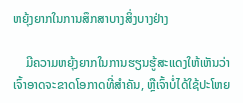ຫຍຸ້ງຍາກໃນການສຶກສາບາງສິ່ງບາງຢ່າງ

    ມີຄວາມຫຍຸ້ງຍາກໃນການຮຽນຮູ້ສະແດງໃຫ້ເຫັນວ່າ ເຈົ້າອາດຈະຂາດໂອກາດທີ່ສໍາຄັນ, ຫຼືເຈົ້າບໍ່ໄດ້ໃຊ້ປະໂຫຍ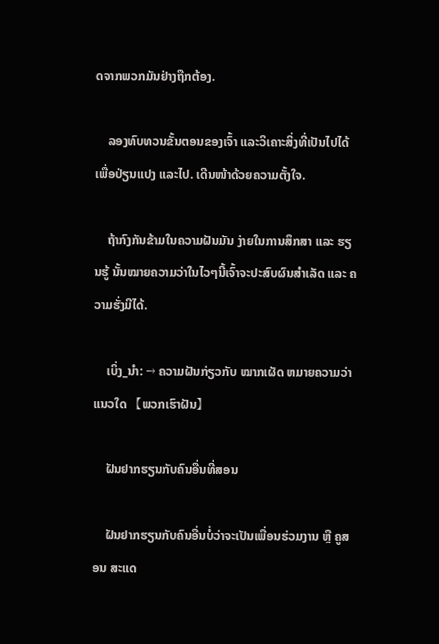ດຈາກພວກມັນຢ່າງຖືກຕ້ອງ.

    ລອງທົບທວນຂັ້ນຕອນຂອງເຈົ້າ ແລະວິເຄາະສິ່ງທີ່ເປັນໄປໄດ້ເພື່ອປ່ຽນແປງ ແລະໄປ. ເດີນໜ້າດ້ວຍຄວາມຕັ້ງໃຈ.

    ຖ້າກົງກັນຂ້າມໃນຄວາມຝັນມັນ ງ່າຍໃນການສຶກສາ ແລະ ຮຽນຮູ້ ນັ້ນໝາຍຄວາມວ່າໃນໄວໆນີ້ເຈົ້າຈະປະສົບຜົນສຳເລັດ ແລະ ຄວາມຮັ່ງມີໄດ້.

    ເບິ່ງ_ນຳ: → ຄວາມຝັນກ່ຽວກັບ ໝາກເຜັດ ຫມາຍຄວາມວ່າແນວໃດ 【ພວກເຮົາຝັນ】

    ຝັນຢາກຮຽນກັບຄົນອື່ນທີ່ສອນ

    ຝັນຢາກຮຽນກັບຄົນອື່ນບໍ່ວ່າຈະເປັນເພື່ອນຮ່ວມງານ ຫຼື ຄູສອນ ສະແດ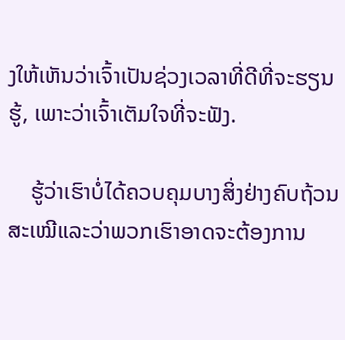ງໃຫ້ເຫັນວ່າເຈົ້າເປັນຊ່ວງເວລາທີ່ດີທີ່ຈະຮຽນຮູ້, ເພາະວ່າເຈົ້າເຕັມໃຈທີ່ຈະຟັງ.

    ຮູ້ວ່າເຮົາບໍ່ໄດ້ຄວບຄຸມບາງສິ່ງຢ່າງຄົບຖ້ວນສະເໝີແລະວ່າພວກເຮົາອາດຈະຕ້ອງການ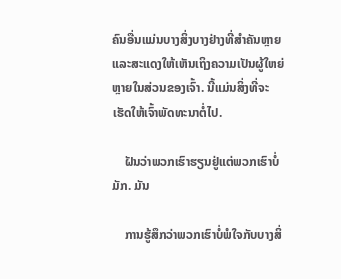ຄົນອື່ນແມ່ນບາງສິ່ງບາງຢ່າງທີ່ສໍາຄັນຫຼາຍແລະສະແດງໃຫ້ເຫັນເຖິງຄວາມເປັນຜູ້ໃຫຍ່ຫຼາຍໃນສ່ວນຂອງເຈົ້າ. ນີ້ແມ່ນສິ່ງທີ່ຈະເຮັດໃຫ້ເຈົ້າພັດທະນາຕໍ່ໄປ.

    ຝັນວ່າພວກເຮົາຮຽນຢູ່ແຕ່ພວກເຮົາບໍ່ມັກ. ມັນ

    ການຮູ້ສຶກວ່າພວກເຮົາບໍ່ພໍໃຈກັບບາງສິ່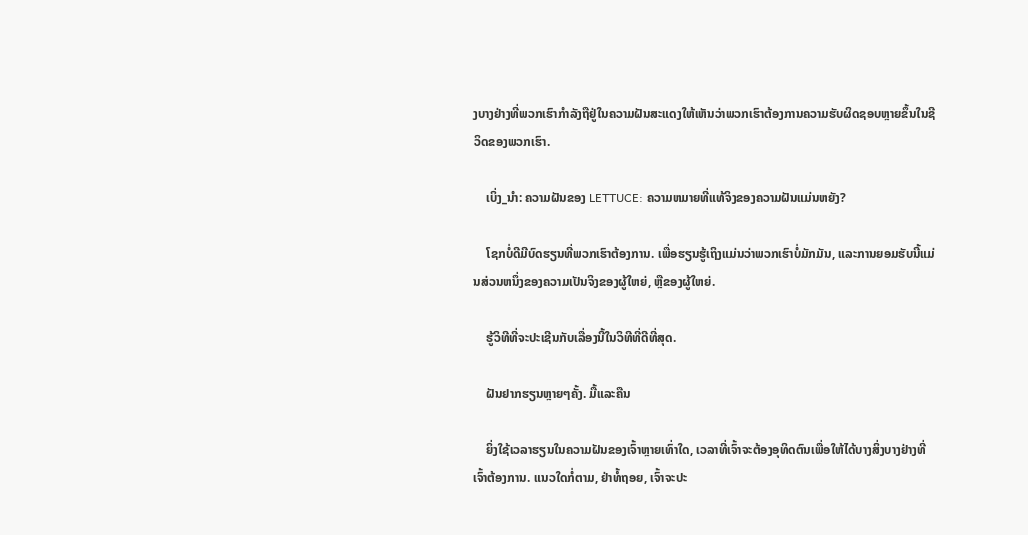ງບາງຢ່າງທີ່ພວກເຮົາກໍາລັງຖືຢູ່ໃນຄວາມຝັນສະແດງໃຫ້ເຫັນວ່າພວກເຮົາຕ້ອງການຄວາມຮັບຜິດຊອບຫຼາຍຂຶ້ນໃນຊີວິດຂອງພວກເຮົາ.

    ເບິ່ງ_ນຳ: ຄວາມຝັນຂອງ LETTUCE: ຄວາມຫມາຍທີ່ແທ້ຈິງຂອງຄວາມຝັນແມ່ນຫຍັງ?

    ໂຊກບໍ່ດີມີບົດຮຽນທີ່ພວກເຮົາຕ້ອງການ. ເພື່ອຮຽນຮູ້ເຖິງແມ່ນວ່າພວກເຮົາບໍ່ມັກມັນ, ແລະການຍອມຮັບນີ້ແມ່ນສ່ວນຫນຶ່ງຂອງຄວາມເປັນຈິງຂອງຜູ້ໃຫຍ່, ຫຼືຂອງຜູ້ໃຫຍ່.

    ຮູ້ວິທີທີ່ຈະປະເຊີນກັບເລື່ອງນີ້ໃນວິທີທີ່ດີທີ່ສຸດ.

    ຝັນຢາກຮຽນຫຼາຍໆຄັ້ງ. ມື້ແລະຄືນ

    ຍິ່ງໃຊ້ເວລາຮຽນໃນຄວາມຝັນຂອງເຈົ້າຫຼາຍເທົ່າໃດ, ເວລາທີ່ເຈົ້າຈະຕ້ອງອຸທິດຕົນເພື່ອໃຫ້ໄດ້ບາງສິ່ງບາງຢ່າງທີ່ເຈົ້າຕ້ອງການ. ແນວໃດກໍ່ຕາມ, ຢ່າທໍ້ຖອຍ, ເຈົ້າຈະປະ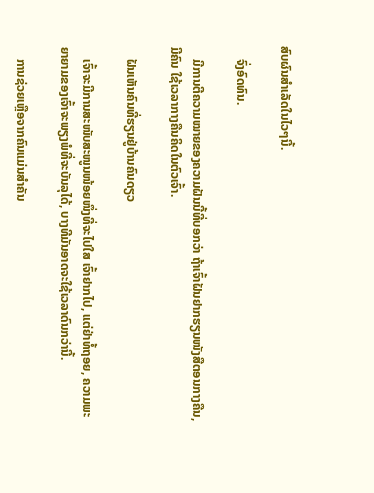ສົບຜົນສໍາເລັດໃນໄວໆນີ້.

    ຈົ່ງອົດທົນ.

    ມີການຕີຄວາມໝາຍຂອງຄວາມຝັນນີ້ທີ່ບອກວ່າ ຖ້າເຈົ້າຝັນຢາກຮຽນໜັງສືຕອນກາງຄືນ, ມີຄົນ ໃຊ້ເວລາກາງຄືນຄິດໃນຕົວເຈົ້າ.

    ຝັນເຫັນຄົນທີ່ຮຽນຢູ່ບ້ານຄົນດຽວ

    ເຈົ້າຈະມີການສະໜັບສະໜູນໜ້ອຍໜຶ່ງທີ່ຈະໄປໃສ ເຈົ້າຢາກໄປ, ແຕ່ຢ່າທໍ້ຖອຍ, ຄວາມພະຍາຍາມຂອງເຈົ້າຈະພຽງພໍທີ່ຈະບັນລຸໄດ້, ບາງທີມັນອາດຈະໃຊ້ເວລາດົນກວ່ານີ້.

    ການຊ່ວຍເຫຼືອຈາກຄົນແມ່ນສໍາຄັນ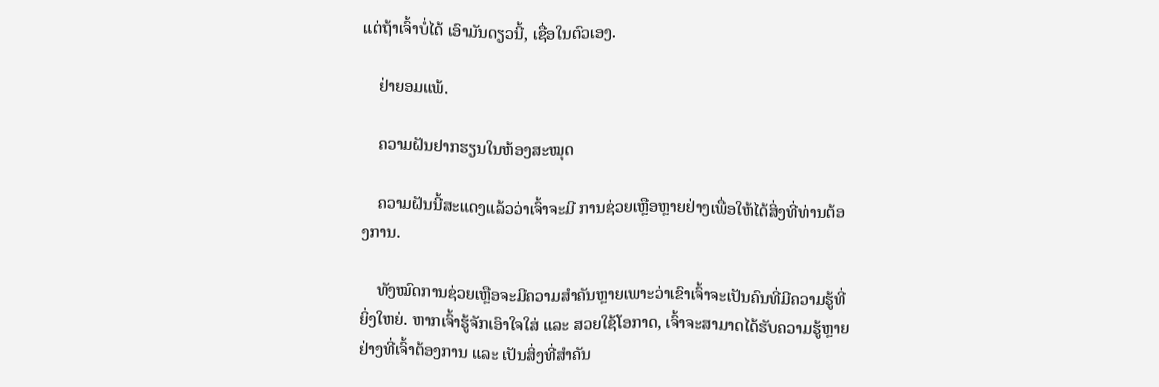ແຕ່ຖ້າເຈົ້າບໍ່ໄດ້ ເອົາມັນດຽວນີ້, ເຊື່ອໃນຕົວເອງ.

    ຢ່າຍອມແພ້.

    ຄວາມຝັນຢາກຮຽນໃນຫ້ອງສະໝຸດ

    ຄວາມຝັນນີ້ສະແດງແລ້ວວ່າເຈົ້າຈະມີ ການຊ່ວຍເຫຼືອຫຼາຍຢ່າງເພື່ອໃຫ້ໄດ້ສິ່ງທີ່ທ່ານຕ້ອງການ.

    ທັງໝົດການຊ່ວຍເຫຼືອຈະມີຄວາມສໍາຄັນຫຼາຍເພາະວ່າເຂົາເຈົ້າຈະເປັນຄົນທີ່ມີຄວາມຮູ້ທີ່ຍິ່ງໃຫຍ່. ຫາກເຈົ້າຮູ້ຈັກເອົາໃຈໃສ່ ແລະ ສວຍໃຊ້ໂອກາດ, ເຈົ້າຈະສາມາດໄດ້ຮັບຄວາມຮູ້ຫຼາຍຢ່າງທີ່ເຈົ້າຕ້ອງການ ແລະ ເປັນສິ່ງທີ່ສຳຄັນ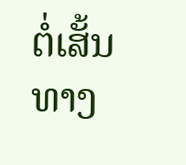ຕໍ່ເສັ້ນທາງ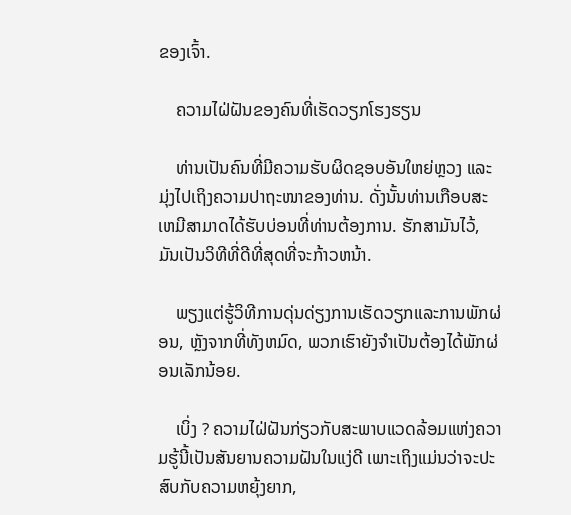ຂອງເຈົ້າ.

    ຄວາມໄຝ່ຝັນຂອງຄົນທີ່ເຮັດວຽກໂຮງຮຽນ

    ທ່ານເປັນຄົນທີ່ມີຄວາມຮັບຜິດຊອບອັນໃຫຍ່ຫຼວງ ແລະ ມຸ່ງໄປເຖິງຄວາມປາຖະໜາຂອງທ່ານ. ດັ່ງນັ້ນທ່ານເກືອບສະເຫມີສາມາດໄດ້ຮັບບ່ອນທີ່ທ່ານຕ້ອງການ. ຮັກສາມັນໄວ້, ມັນເປັນວິທີທີ່ດີທີ່ສຸດທີ່ຈະກ້າວຫນ້າ.

    ພຽງແຕ່ຮູ້ວິທີການດຸ່ນດ່ຽງການເຮັດວຽກແລະການພັກຜ່ອນ, ຫຼັງຈາກທີ່ທັງຫມົດ, ພວກເຮົາຍັງຈໍາເປັນຕ້ອງໄດ້ພັກຜ່ອນເລັກນ້ອຍ.

    ເບິ່ງ ? ຄວາມໄຝ່ຝັນກ່ຽວກັບສະພາບແວດລ້ອມແຫ່ງຄວາມຮູ້ນີ້ເປັນສັນຍານຄວາມຝັນໃນແງ່ດີ ເພາະເຖິງແມ່ນວ່າຈະປະສົບກັບຄວາມຫຍຸ້ງຍາກ,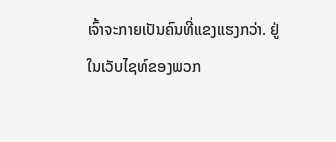ເຈົ້າຈະກາຍເປັນຄົນທີ່ແຂງແຮງກວ່າ. ຢູ່ໃນເວັບໄຊທ໌ຂອງພວກ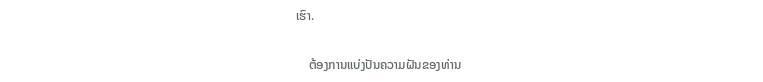ເຮົາ.

    ຕ້ອງການແບ່ງປັນຄວາມຝັນຂອງທ່ານ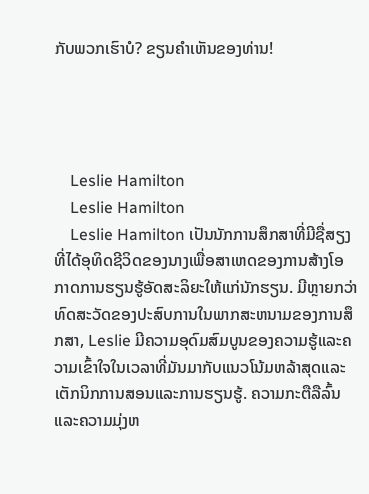ກັບພວກເຮົາບໍ? ຂຽນຄໍາເຫັນຂອງທ່ານ!




    Leslie Hamilton
    Leslie Hamilton
    Leslie Hamilton ເປັນນັກການສຶກສາທີ່ມີຊື່ສຽງທີ່ໄດ້ອຸທິດຊີວິດຂອງນາງເພື່ອສາເຫດຂອງການສ້າງໂອກາດການຮຽນຮູ້ອັດສະລິຍະໃຫ້ແກ່ນັກຮຽນ. ມີຫຼາຍກວ່າທົດສະວັດຂອງປະສົບການໃນພາກສະຫນາມຂອງການສຶກສາ, Leslie ມີຄວາມອຸດົມສົມບູນຂອງຄວາມຮູ້ແລະຄວາມເຂົ້າໃຈໃນເວລາທີ່ມັນມາກັບແນວໂນ້ມຫລ້າສຸດແລະເຕັກນິກການສອນແລະການຮຽນຮູ້. ຄວາມກະຕືລືລົ້ນແລະຄວາມມຸ່ງຫ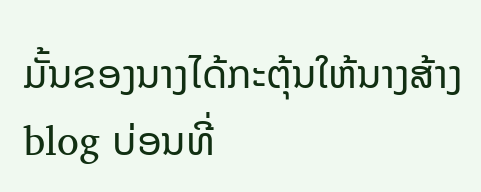ມັ້ນຂອງນາງໄດ້ກະຕຸ້ນໃຫ້ນາງສ້າງ blog ບ່ອນທີ່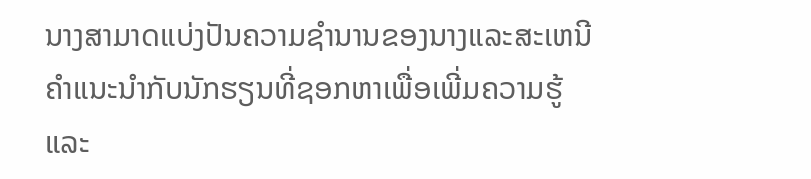ນາງສາມາດແບ່ງປັນຄວາມຊໍານານຂອງນາງແລະສະເຫນີຄໍາແນະນໍາກັບນັກຮຽນທີ່ຊອກຫາເພື່ອເພີ່ມຄວາມຮູ້ແລະ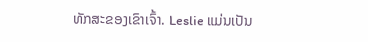ທັກສະຂອງເຂົາເຈົ້າ. Leslie ແມ່ນເປັນ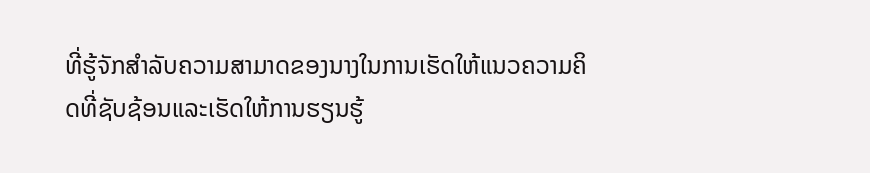ທີ່ຮູ້ຈັກສໍາລັບຄວາມສາມາດຂອງນາງໃນການເຮັດໃຫ້ແນວຄວາມຄິດທີ່ຊັບຊ້ອນແລະເຮັດໃຫ້ການຮຽນຮູ້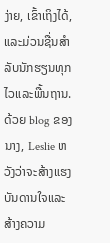ງ່າຍ, ເຂົ້າເຖິງໄດ້, ແລະມ່ວນຊື່ນສໍາລັບນັກຮຽນທຸກໄວແລະພື້ນຖານ. ດ້ວຍ blog ຂອງນາງ, Leslie ຫວັງວ່າຈະສ້າງແຮງບັນດານໃຈແລະສ້າງຄວາມ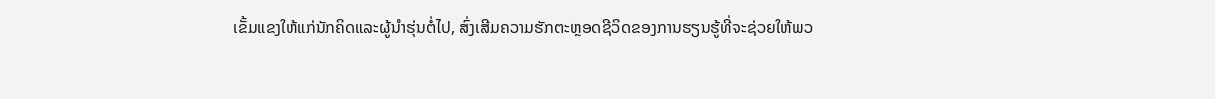ເຂັ້ມແຂງໃຫ້ແກ່ນັກຄິດແລະຜູ້ນໍາຮຸ່ນຕໍ່ໄປ, ສົ່ງເສີມຄວາມຮັກຕະຫຼອດຊີວິດຂອງການຮຽນຮູ້ທີ່ຈະຊ່ວຍໃຫ້ພວ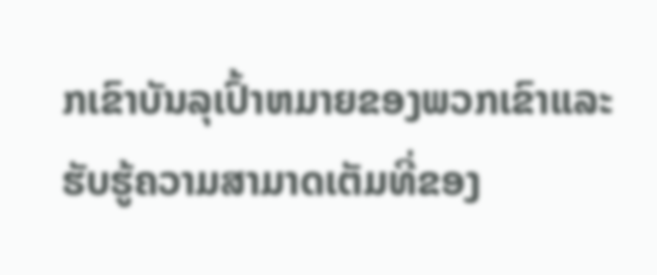ກເຂົາບັນລຸເປົ້າຫມາຍຂອງພວກເຂົາແລະຮັບຮູ້ຄວາມສາມາດເຕັມທີ່ຂອງ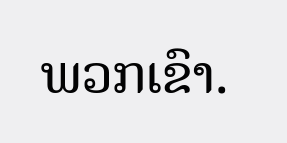ພວກເຂົາ.